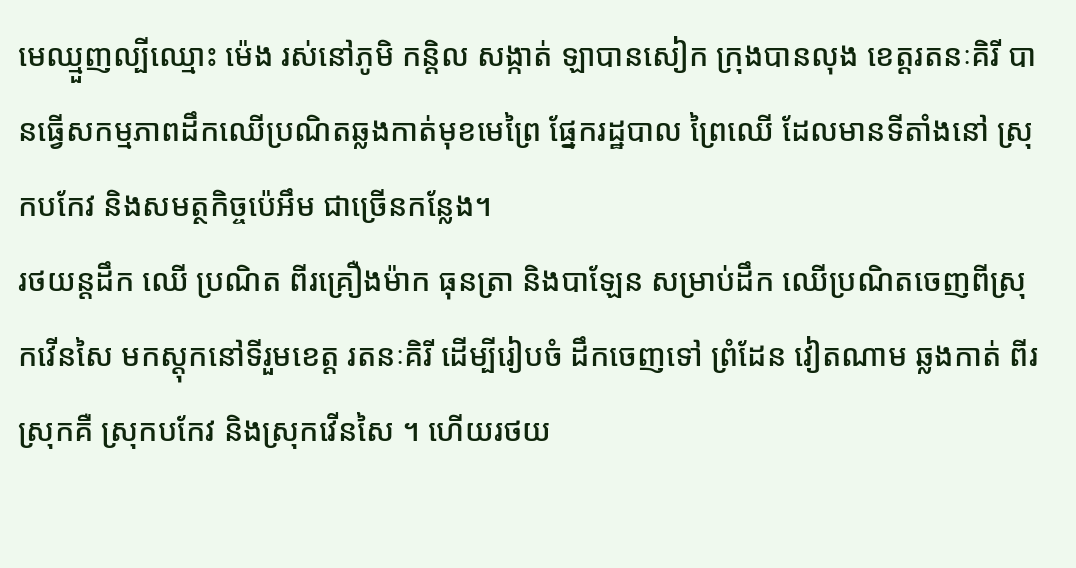មេឈ្មួញល្បីឈ្មោះ ម៉េង រស់នៅភូមិ កន្តិល សង្កាត់ ឡាបានសៀក ក្រុងបានលុង ខេត្តរតនៈគិរី បានធើ្វសកម្មភាពដឹកឈើប្រណិតឆ្លងកាត់មុខមេព្រៃ ផ្នែករដ្ឋបាល ព្រៃឈើ ដែលមានទីតាំងនៅ ស្រុកបកែវ និងសមត្ថកិច្ចប៉េអឹម ជាច្រើនកន្លែង។
រថយន្តដឹក ឈើ ប្រណិត ពីរគ្រឿងម៉ាក ធុនត្រា និងបាឡែន សម្រាប់ដឹក ឈើប្រណិតចេញពីស្រុកវើនសៃ មកស្ដុកនៅទីរួមខេត្ត រតនៈគិរី ដើម្បីរៀបចំ ដឹកចេញទៅ ព្រំដែន វៀតណាម ឆ្លងកាត់ ពីរស្រុកគឺ ស្រុកបកែវ និងស្រុកវើនសៃ ។ ហើយរថយ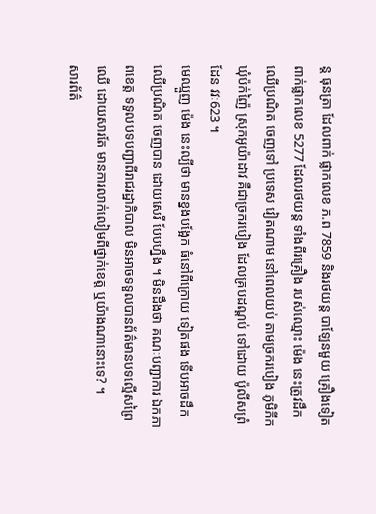ន្ត ធុនត្រា ដែលពាក់ ផ្លាកលេខ ភ.ព 7859 និងរថយន្ត បាឡែនមួយ គ្រឿងទៀត ពាក់ផ្លាកលេខ 5277 ដែលរថយន្ត ទាំងពីរគ្រឿង របស់ឈ្មោះ ម៉េង នេះត្រូវដឹក ឈើប្រណិត ចេញទៅ ប្រទេស វៀតណាម នៅពេលយប់ តាមច្រករបៀង ភូមិភីក ឃុំប៉ក់ញ៉ៃ ស្រុកអូយ៉ាដាវ គឺជាច្រករបៀង ដែលគ្របដណ្ដប់ ទៅដោយ ប៉ូលីសព្រំដែន វវៈ623 ។
មេឈ្មួញ ម៉េង នេះល្បីថា មានខ្នងបង្អែក ធំនៅពីក្រោយ ទៀតផង ទើបអាចដឹក ឈើប្រណិត ចេញបាន ដោយសេរី បែបហ្នឹង ។ មិនដឹងថា គណៈបញ្ជាការ ឯកភាពខេត្ត ទទួលបទបញ្ជាពីរាជរដ្ឋាភិបាល មិនអាចទទួលបានព័ត៌មានបទល្មើសព្រៃឈើ ដោយសារតែ មានការលាក់លៀមពីថ្នាក់ខេត្ត ឬយ៉ាងណានោះទេ? ។
សារព័ត៌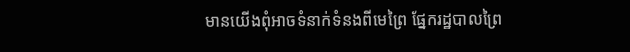មានយើងពុំអាចទំនាក់ទំនងពីមេព្រៃ ផ្នែករដ្ឋបាលព្រៃ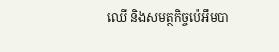ឈើ និងសមត្ថកិច្ចប៉េអឹមបា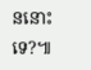ននោះទេ?៕